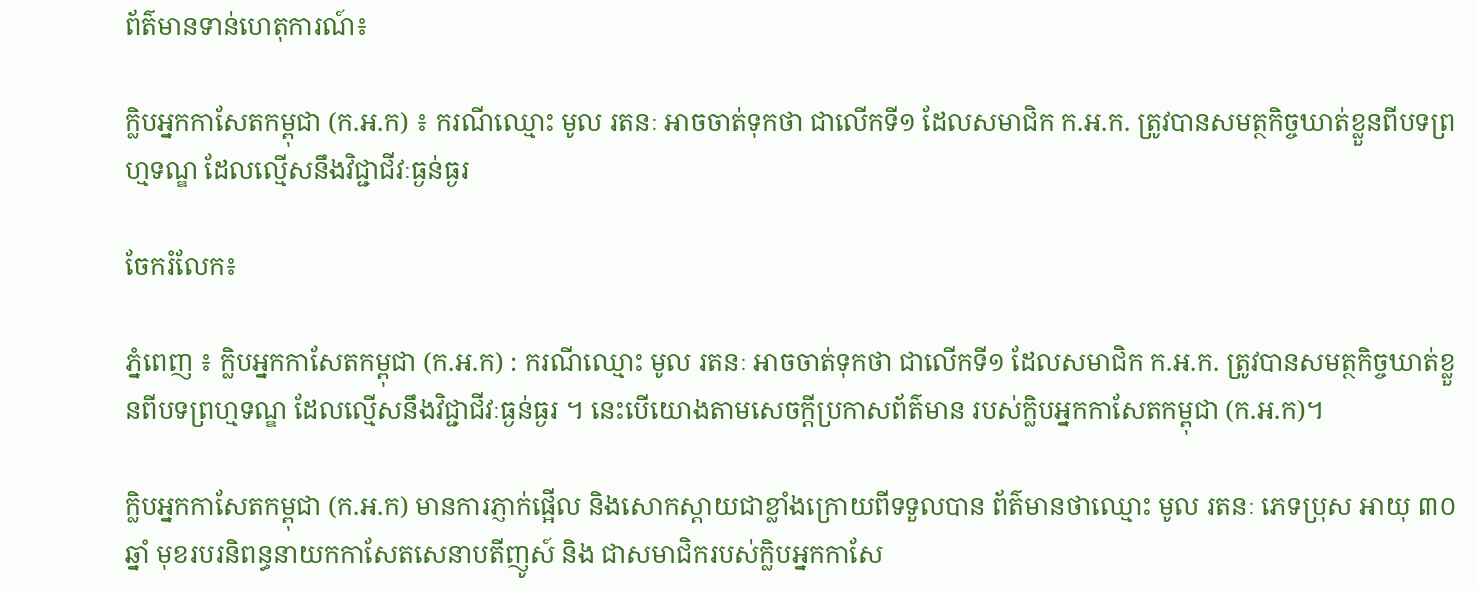ព័ត៌មានទាន់ហេតុការណ៍៖

ក្លិបអ្នកកាសែតកម្ពុជា (ក.អ.ក) ៖ ករណីឈ្មោះ មូល រតនៈ អាចចាត់ទុកថា ជាលើកទី១ ដែលសមាជិក ក.អ.ក. ត្រូវបានសមត្ថកិច្ចឃាត់ខ្លួនពីបទព្រហ្មទណ្ឌ ដែលល្មើសនឹងវិជ្ជាជីវៈធ្ងន់ធ្ងរ

ចែករំលែក៖

ភ្នំពេញ ៖ ក្លិបអ្នកកាសែតកម្ពុជា (ក.អ.ក) : ករណីឈ្មោះ មូល រតនៈ អាចចាត់ទុកថា ជាលើកទី១ ដែលសមាជិក ក.អ.ក. ត្រូវបានសមត្ថកិច្ចឃាត់ខ្លួនពីបទព្រហ្មទណ្ឌ ដែលល្មើសនឹងវិជ្ជាជីវៈធ្ងន់ធ្ងរ ។ នេះបើយោងតាមសេចក្ដីប្រកាសព័ត៌មាន របស់ក្លិបអ្នកកាសែតកម្ពុជា (ក.អ.ក)។

ក្លិបអ្នកកាសែតកម្ពុជា (ក.អ.ក) មានការភ្ញាក់ផ្អើល និងសោកស្តាយជាខ្លាំងក្រោយពីទទួលបាន ព័ត៌មានថាឈ្មោះ មូល រតនៈ ភេទប្រុស អាយុ ៣០ឆ្នាំ មុខរបរនិពន្ធនាយកកាសែតសេនាបតីញូស៍ និង ជាសមាជិករបស់ក្លិបអ្នកកាសែ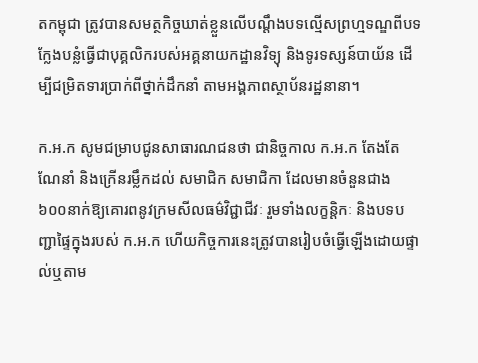តកម្ពុជា ត្រូវបានសមត្ថកិច្ចឃាត់ខ្លួនលើបណ្តឹងបទល្មើសព្រហ្មទណ្ឌពីបទ ក្លែងបន្លំធ្វើជាបុគ្គលិករបស់អគ្គនាយកដ្ឋានវិទ្យុ និងទូរទស្សន៍បាយ័ន ដើម្បីជម្រិតទារប្រាក់ពីថ្នាក់ដឹកនាំ តាមអង្គភាពស្ថាប័នរដ្ឋនានា។

ក.អ.ក សូមជម្រាបជូនសាធារណជនថា ជានិច្ចកាល ក.អ.ក តែងតែណែនាំ និងក្រើនរម្លឹកដល់ សមាជិក សមាជិកា ដែលមានចំនួនជាង ៦០០នាក់ឱ្យគោរពនូវក្រមសីលធម៌វិជ្ជាជីវៈ រួមទាំងលក្ខន្តិកៈ និងបទបញ្ជាផ្ទៃក្នុងរបស់ ក.អ.ក ហើយកិច្ចការនេះត្រូវបានរៀបចំធ្វើឡើងដោយផ្ទាល់ឬតាម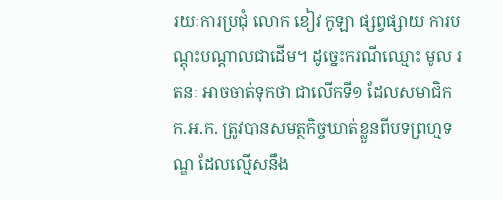រយៈការប្រជុំ លោក ខៀវ កូឡា ផ្សព្វផ្សាយ ការបណ្តុះបណ្តាលជាដើម។ ដូច្នេះករណីឈ្មោះ មូល រតនៈ អាចចាត់ទុកថា ជាលើកទី១ ដែលសមាជិក ក.អ.ក. ត្រូវបានសមត្ថកិច្ចឃាត់ខ្លួនពីបទព្រហ្មទណ្ឌ ដែលល្មើសនឹង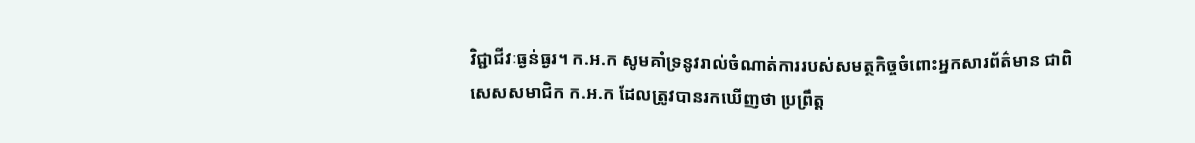វិជ្ជាជីវៈធ្ងន់ធ្ងរ។ ក.អ.ក សូមគាំទ្រនូវរាល់ចំណាត់ការរបស់សមត្ថកិច្ចចំពោះអ្នកសារព័ត៌មាន ជាពិសេសសមាជិក ក.អ.ក ដែលត្រូវបានរកឃើញថា ប្រព្រឹត្ត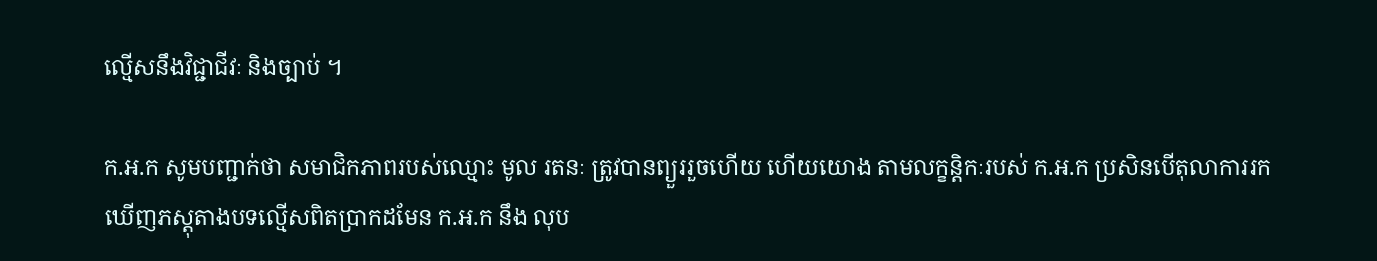ល្មើសនឹងវិជ្ជាជីវៈ និងច្បាប់ ។

ក.អ.ក សូមបញ្ជាក់ថា សមាជិកភាពរបស់ឈ្មោះ មូល រតនៈ ត្រូវបានព្យួររួចហើយ ហើយយោង តាមលក្ខន្តិកៈរបស់ ក.អ.ក ប្រសិនបើតុលាការរកឃើញភស្តុតាងបទល្មើសពិតប្រាកដមែន ក.អ.ក នឹង លុប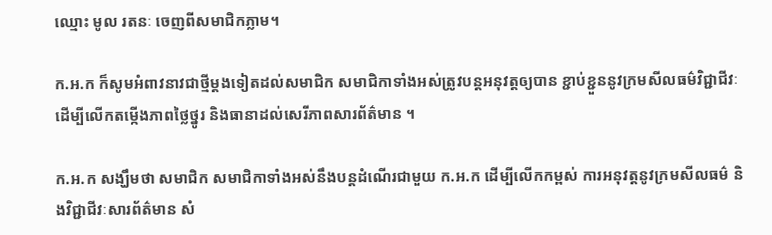ឈ្មោះ មូល រតនៈ ចេញពីសមាជិកភ្លាម។

ក.អ.ក ក៏សូមអំពាវនាវជាថ្មីម្តងទៀតដល់សមាជិក សមាជិកាទាំងអស់ត្រូវបន្តអនុវត្តឲ្យបាន ខ្ជាប់ខ្ជួននូវក្រមសីលធម៌វិជ្ជាជីវៈ ដើម្បីលើកតម្កើងភាពថ្លៃថ្នូរ និងធានាដល់សេរីភាពសារព័ត៌មាន ។

ក.អ.ក សង្ឃឹមថា សមាជិក សមាជិកាទាំងអស់នឹងបន្តដំណើរជាមួយ ក.អ.ក ដើម្បីលើកកម្ពស់ ការអនុវត្តនូវក្រមសីលធម៌ និងវិជ្ជាជីវៈសារព័ត៌មាន សំ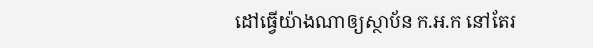ដៅធ្វើយ៉ាងណាឲ្យស្ថាប័ន ក.អ.ក នៅតែរ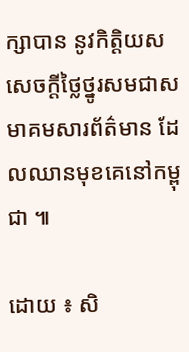ក្សាបាន នូវកិត្តិយសសេចក្ដីថ្លៃថ្នូរសមជាសមាគមសារព័ត៌មាន ដែលឈានមុខគេនៅកម្ពុជា ៕

ដោយ ៖ សិ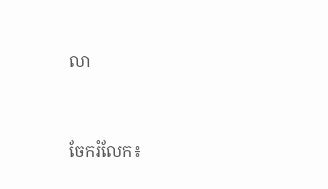លា


ចែករំលែក៖